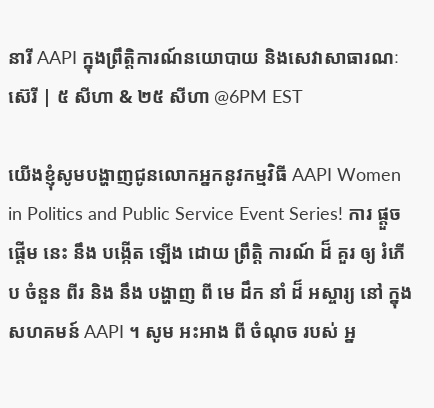នារី AAPI ក្នុងព្រឹត្តិការណ៍នយោបាយ និងសេវាសាធារណៈ ស៊េរី | ៥ សីហា & ២៥ សីហា @6PM EST

យើងខ្ញុំសូមបង្ហាញជូនលោកអ្នកនូវកម្មវិធី AAPI Women in Politics and Public Service Event Series! ការ ផ្តួច ផ្តើម នេះ នឹង បង្កើត ឡើង ដោយ ព្រឹត្តិ ការណ៍ ដ៏ គួរ ឲ្យ រំភើប ចំនួន ពីរ និង នឹង បង្ហាញ ពី មេ ដឹក នាំ ដ៏ អស្ចារ្យ នៅ ក្នុង សហគមន៍ AAPI ។ សូម អះអាង ពី ចំណុច របស់ អ្ន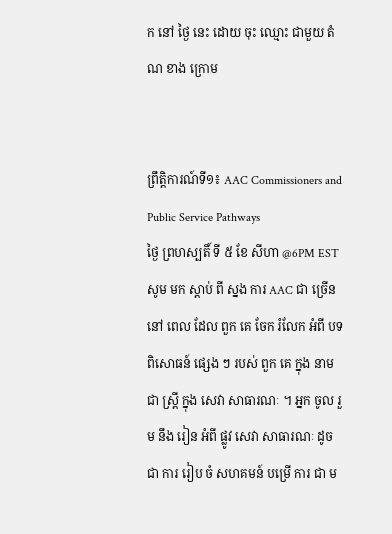ក នៅ ថ្ងៃ នេះ ដោយ ចុះ ឈ្មោះ ជាមួយ តំណ ខាង ក្រោម


ព្រឹត្តិការណ៍ទី១៖ AAC Commissioners and Public Service Pathways
ថ្ងៃ ព្រហស្បតិ៍ ទី ៥ ខែ សីហា @6PM EST
សូម មក ស្តាប់ ពី ស្នង ការ AAC ជា ច្រើន នៅ ពេល ដែល ពួក គេ ចែក រំលែក អំពី បទ ពិសោធន៍ ផ្សេង ៗ របស់ ពួក គេ ក្នុង នាម ជា ស្ត្រី ក្នុង សេវា សាធារណៈ ។ អ្នក ចូល រួម នឹង រៀន អំពី ផ្លូវ សេវា សាធារណៈ ដូច ជា ការ រៀប ចំ សហគមន៍ បម្រើ ការ ជា ម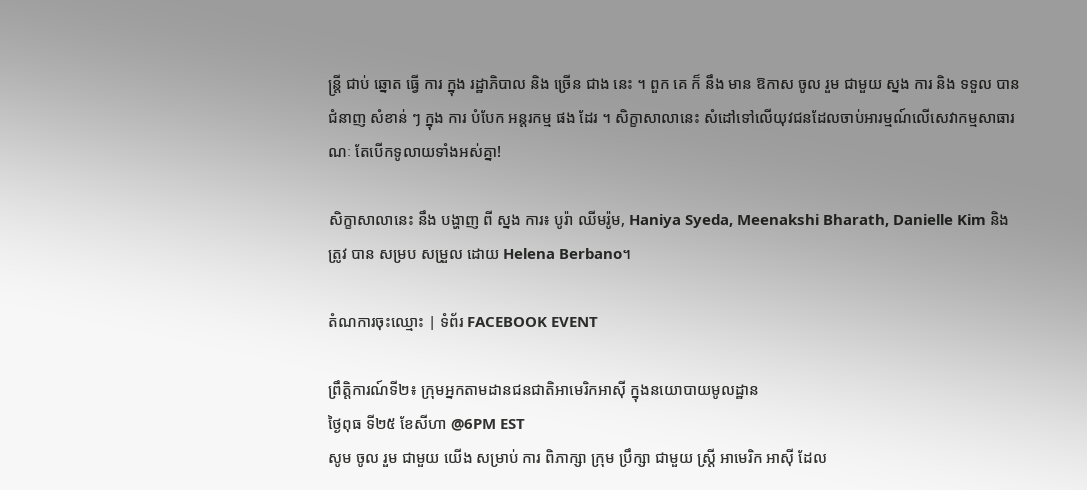ន្ត្រី ជាប់ ឆ្នោត ធ្វើ ការ ក្នុង រដ្ឋាភិបាល និង ច្រើន ជាង នេះ ។ ពួក គេ ក៏ នឹង មាន ឱកាស ចូល រួម ជាមួយ ស្នង ការ និង ទទួល បាន ជំនាញ សំខាន់ ៗ ក្នុង ការ បំបែក អន្តរកម្ម ផង ដែរ ។ សិក្ខាសាលានេះ សំដៅទៅលើយុវជនដែលចាប់អារម្មណ៍លើសេវាកម្មសាធារណៈ តែបើកទូលាយទាំងអស់គ្នា!

សិក្ខាសាលានេះ នឹង បង្ហាញ ពី ស្នង ការ៖ បូរ៉ា ឈីមរ៉ូម, Haniya Syeda, Meenakshi Bharath, Danielle Kim និង ត្រូវ បាន សម្រប សម្រួល ដោយ Helena Berbano។

តំណការចុះឈ្មោះ | ទំព័រ FACEBOOK EVENT

ព្រឹត្តិការណ៍ទី២៖ ក្រុមអ្នកតាមដានជនជាតិអាមេរិកអាស៊ី ក្នុងនយោបាយមូលដ្ឋាន
ថ្ងៃពុធ ទី២៥ ខែសីហា @6PM EST
សូម ចូល រួម ជាមួយ យើង សម្រាប់ ការ ពិភាក្សា ក្រុម ប្រឹក្សា ជាមួយ ស្ត្រី អាមេរិក អាស៊ី ដែល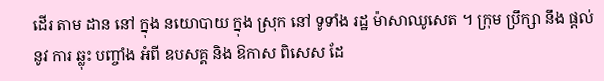ដើរ តាម ដាន នៅ ក្នុង នយោបាយ ក្នុង ស្រុក នៅ ទូទាំង រដ្ឋ ម៉ាសាឈូសេត ។ ក្រុម ប្រឹក្សា នឹង ផ្តល់ នូវ ការ ឆ្លុះ បញ្ចាំង អំពី ឧបសគ្គ និង ឱកាស ពិសេស ដែ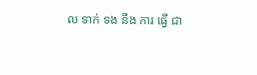ល ទាក់ ទង នឹង ការ ធ្វើ ជា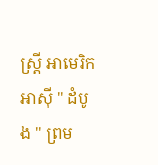ស្ត្រី អាមេរិក អាស៊ី " ដំបូង " ព្រម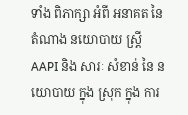ទាំង ពិភាក្សា អំពី អនាគត នៃ តំណាង នយោបាយ ស្ត្រី AAPI និង សារៈ សំខាន់ នៃ នយោបាយ ក្នុង ស្រុក ក្នុង ការ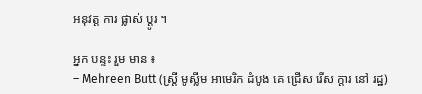អនុវត្ត ការ ផ្លាស់ ប្តូរ ។

អ្នក បន្ទះ រួម មាន ៖
– Mehreen Butt (ស្ត្រី មូស្លីម អាមេរិក ដំបូង គេ ជ្រើស រើស ក្តារ នៅ រដ្ឋ)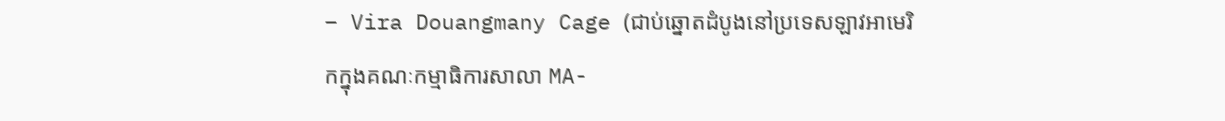– Vira Douangmany Cage (ជាប់ឆ្នោតដំបូងនៅប្រទេសឡាវអាមេរិកក្នុងគណៈកម្មាធិការសាលា MA-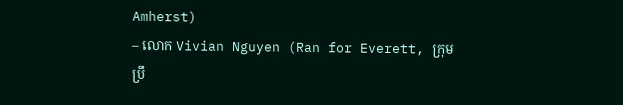Amherst)
– លោក Vivian Nguyen (Ran for Everett, ក្រុម ប្រឹ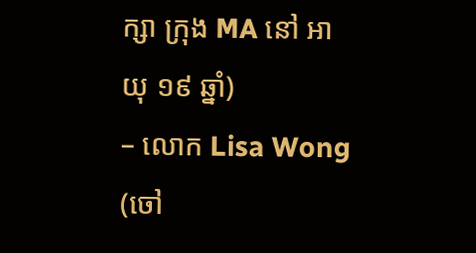ក្សា ក្រុង MA នៅ អាយុ ១៩ ឆ្នាំ)
– លោក Lisa Wong (ចៅ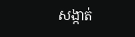សង្កាត់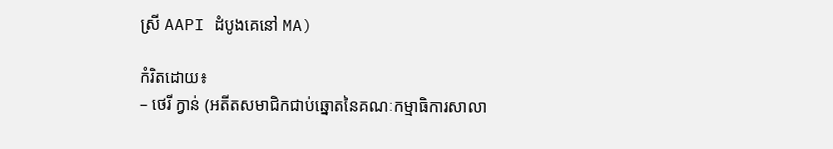ស្រី AAPI ដំបូងគេនៅ MA)

កំរិតដោយ៖
– ថេរី ក្វាន់ (អតីតសមាជិកជាប់ឆ្នោតនៃគណៈកម្មាធិការសាលា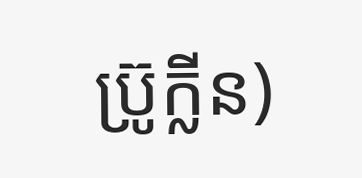ប្រ៊ូក្លីន)